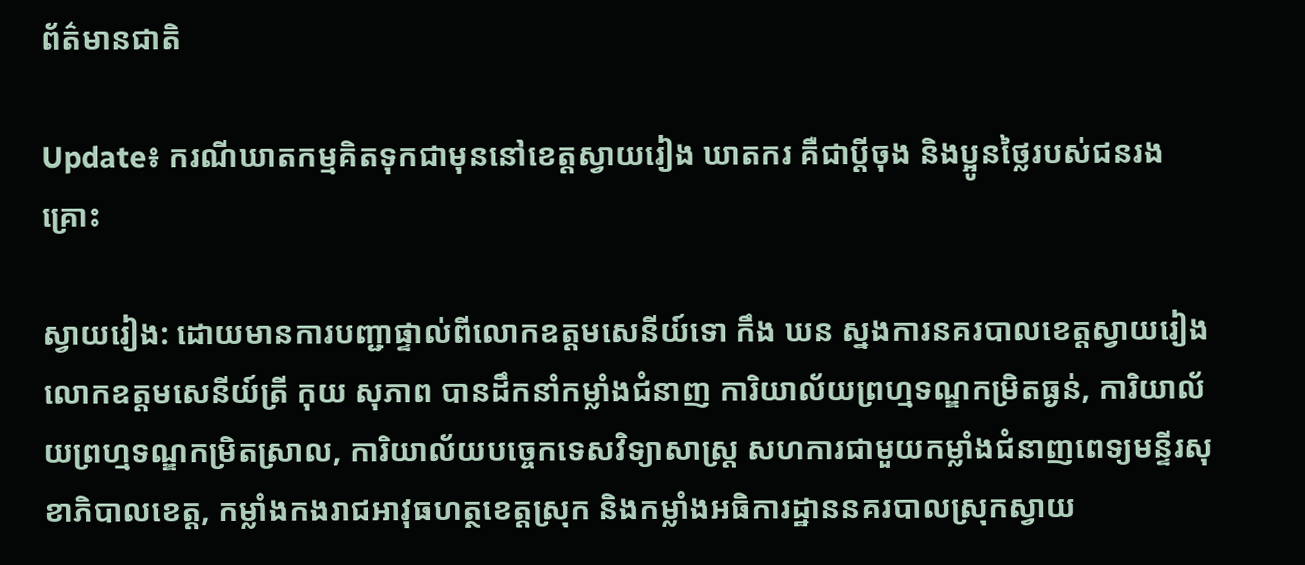ព័ត៌មានជាតិ

Update៖ ករណីឃាតកម្មគិតទុកជាមុននៅខេត្តស្វាយរៀង ឃាតករ គឺជាប្តីចុង និងប្អូនថ្លៃរបស់ជនរងគ្រោះ

ស្វាយរៀង: ដោយមានការបញ្ជាផ្ទាល់ពីលោកឧត្តមសេនីយ៍ទោ កឹង ឃន ស្នងការនគរបាលខេត្តស្វាយរៀង លោកឧត្តមសេនីយ៍ត្រី កុយ សុភាព បានដឹកនាំកម្លាំងជំនាញ ការិយាល័យព្រហ្មទណ្ឌកម្រិតធ្ងន់, ការិយាល័យព្រហ្មទណ្ឌកម្រិតស្រាល, ការិយាល័យបច្ចេកទេសវិទ្យាសាស្ត្រ សហការជាមួយកម្លាំងជំនាញពេទ្យមន្ទីរសុខាភិបាលខេត្ត, កម្លាំងកងរាជអាវុធហត្ថខេត្តស្រុក និងកម្លាំងអធិការដ្ឋាននគរបាលស្រុកស្វាយ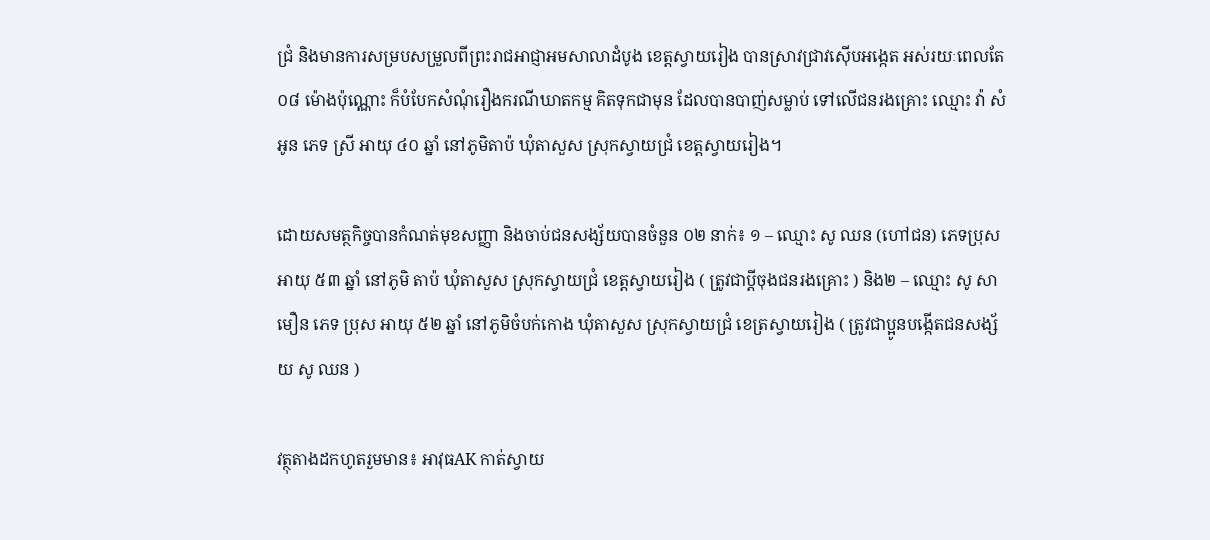ជ្រំ និងមានការសម្របសម្រួលពីព្រះរាជអាជ្ញាអមសាលាដំបូង ខេត្តស្វាយរៀង បានស្រាវជ្រាវស៊ើបអង្កេត អស់រយៈពេលតែ០៨ ម៉ោងប៉ុណ្ណោះ ក៏បំបែកសំណុំរឿងករណីឃាតកម្ម គិតទុកជាមុន ដែលបានបាញ់សម្លាប់ ទៅលើជនរងគ្រោះ ឈ្មោះ វ៉ា សំអូន ភេទ ស្រី អាយុ ៤០ ឆ្នាំ នៅភូមិតាប៉ ឃុំតាសួស ស្រុកស្វាយជ្រំ ខេត្តស្វាយរៀង។

ដោយសមត្ថកិច្ចបានកំណត់មុខសញ្ញា និងចាប់ជនសង្ស័យបានចំនួន ០២ នាក់៖ ១ – ឈ្មោះ សូ ឈន (ហៅជន) ភេទប្រុស អាយុ ៥៣ ឆ្នាំ នៅភូមិ តាប៉ ឃុំតាសួស ស្រុកស្វាយជ្រំ ខេត្តស្វាយរៀង ( ត្រូវជាប្តីចុងជនរងគ្រោះ ) និង២ – ឈ្មោះ សូ សាមឿន ភេទ ប្រុស អាយុ ៥២ ឆ្នាំ នៅភូមិចំបក់កោង ឃុំតាសួស ស្រុកស្វាយជ្រំ ខេត្រស្វាយរៀង ( ត្រូវជាប្អូនបង្កើតជនសង្ស័យ សូ ឈន )

វត្ថុតាងដកហូតរួមមាន៖ អាវុធAK កាត់ស្វាយ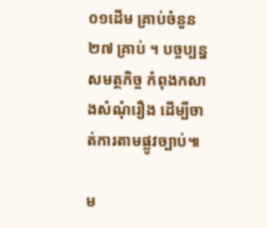០១ដើម គ្រាប់ចំនួន ២៧ គ្រាប់ ។ បច្ចប្បន្នសមត្ថកិច្ច កំពុងកសាងសំណុំរឿង ដើម្បីចាត់ការតាមផ្លូវច្បាប់៕

ម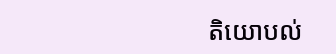តិយោបល់